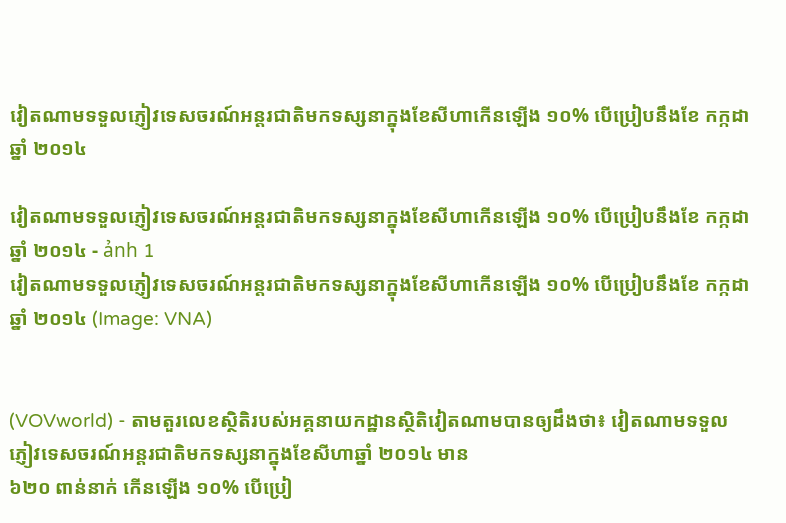វៀតណាមទទួលភ្ញៀវទេសចរណ៍អន្តរជាតិមកទស្សនាក្នុងខែសីហាកើនឡើង ១០% បើប្រៀបនឹងខែ កក្កដា ឆ្នាំ ២០១៤

វៀតណាមទទួលភ្ញៀវទេសចរណ៍អន្តរជាតិមកទស្សនាក្នុងខែសីហាកើនឡើង ១០% បើប្រៀបនឹងខែ កក្កដា ឆ្នាំ ២០១៤ - ảnh 1
វៀតណាមទទួលភ្ញៀវទេសចរណ៍អន្តរជាតិមកទស្សនាក្នុងខែសីហាកើនឡើង ១០% បើប្រៀបនឹងខែ កក្កដា ឆ្នាំ ២០១៤ (Image: VNA)


(VOVworld) - តាមតួរលេខស្ថិតិរបស់អគ្គនាយកដ្ឋានស្ថិតិវៀតណាមបានឲ្យដឹងថា៖ វៀតណាមទទួលភ្ញៀវទេសចរណ៍អន្តរជាតិមកទស្សនាក្នុងខែសីហាឆ្នាំ ២០១៤ មាន
៦២០ ពាន់នាក់ កើនឡើង ១០% បើប្រៀ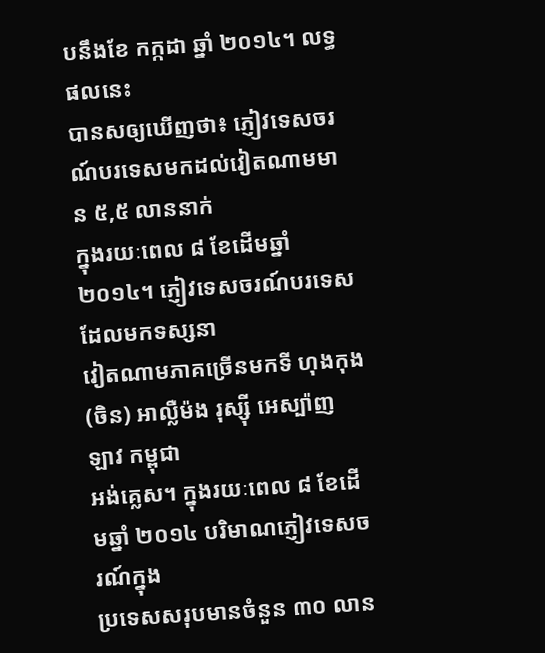បនឹងខែ កក្កដា ឆ្នាំ ២០១៤។ លទ្ធផលនេះ
បានសឲ្យឃើញថា៖ ភ្ញៀវទេសចរណ៍បរទេសមកដល់វៀតណាមមាន ៥,៥ លាននាក់
ក្នុងរយៈពេល ៨ ខែដើមឆ្នាំ ២០១៤។ ភ្ញៀវទេសចរណ៍បរទេសដែលមកទស្សនា
វៀតណាមភាគច្រើនមកទី ហុងកុង (ចិន) អាល្លឺម៉ង រុស្ស៊ី អេស្ប៉ាញ ឡាវ កម្ពុជា
អង់គ្លេស។ ក្នុងរយៈពេល ៨ ខែដើមឆ្នាំ ២០១៤ បរិមាណភ្ញៀវទេសចរណ៍ក្នុង
ប្រទេសសរុបមានចំនួន ៣០ លាន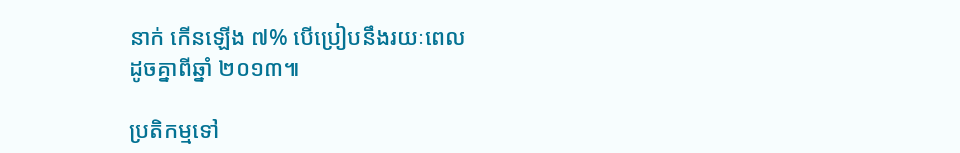នាក់ កើនឡើង ៧% បើប្រៀបនឹងរយៈពេល
ដូចគ្នាពីឆ្នាំ ២០១៣៕

ប្រតិកម្មទៅ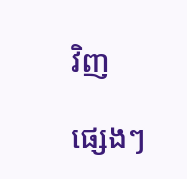វិញ

ផ្សេងៗ